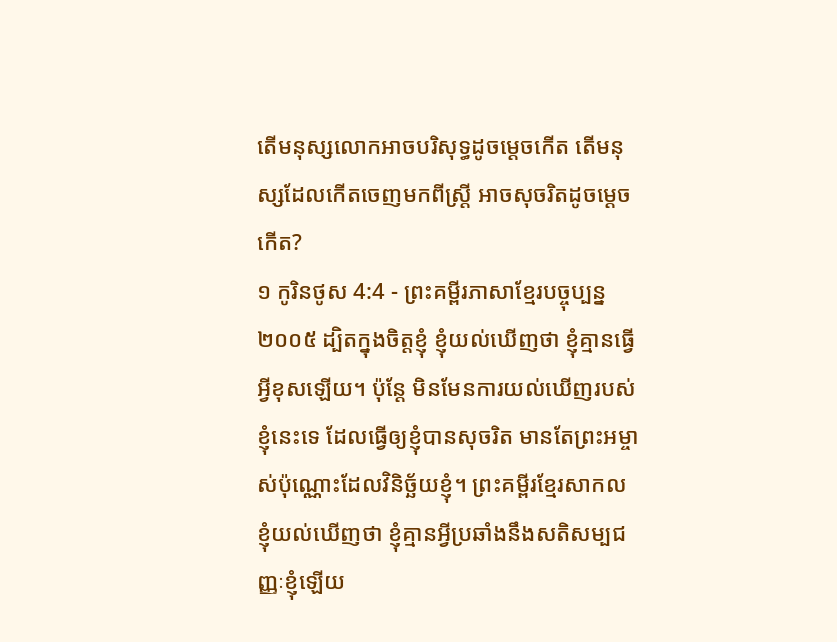តើមនុស្សលោកអាចបរិសុទ្ធដូចម្ដេចកើត តើមនុស្សដែលកើតចេញមកពីស្ត្រី អាចសុចរិតដូចម្ដេចកើត?
១ កូរិនថូស 4:4 - ព្រះគម្ពីរភាសាខ្មែរបច្ចុប្បន្ន ២០០៥ ដ្បិតក្នុងចិត្តខ្ញុំ ខ្ញុំយល់ឃើញថា ខ្ញុំគ្មានធ្វើអ្វីខុសឡើយ។ ប៉ុន្តែ មិនមែនការយល់ឃើញរបស់ខ្ញុំនេះទេ ដែលធ្វើឲ្យខ្ញុំបានសុចរិត មានតែព្រះអម្ចាស់ប៉ុណ្ណោះដែលវិនិច្ឆ័យខ្ញុំ។ ព្រះគម្ពីរខ្មែរសាកល ខ្ញុំយល់ឃើញថា ខ្ញុំគ្មានអ្វីប្រឆាំងនឹងសតិសម្បជញ្ញៈខ្ញុំឡើយ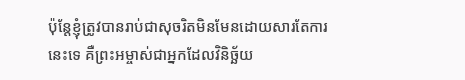ប៉ុន្តែខ្ញុំត្រូវបានរាប់ជាសុចរិតមិនមែនដោយសារតែការនេះទេ គឺព្រះអម្ចាស់ជាអ្នកដែលវិនិច្ឆ័យ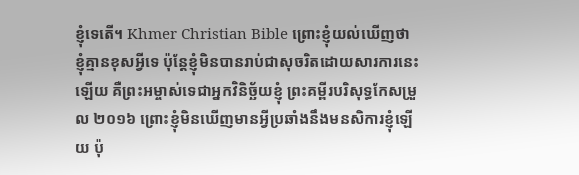ខ្ញុំទេតើ។ Khmer Christian Bible ព្រោះខ្ញុំយល់ឃើញថាខ្ញុំគ្មានខុសអ្វីទេ ប៉ុន្ដែខ្ញុំមិនបានរាប់ជាសុចរិតដោយសារការនេះឡើយ គឺព្រះអម្ចាស់ទេជាអ្នកវិនិច្ឆ័យខ្ញុំ ព្រះគម្ពីរបរិសុទ្ធកែសម្រួល ២០១៦ ព្រោះខ្ញុំមិនឃើញមានអ្វីប្រឆាំងនឹងមនសិការខ្ញុំឡើយ ប៉ុ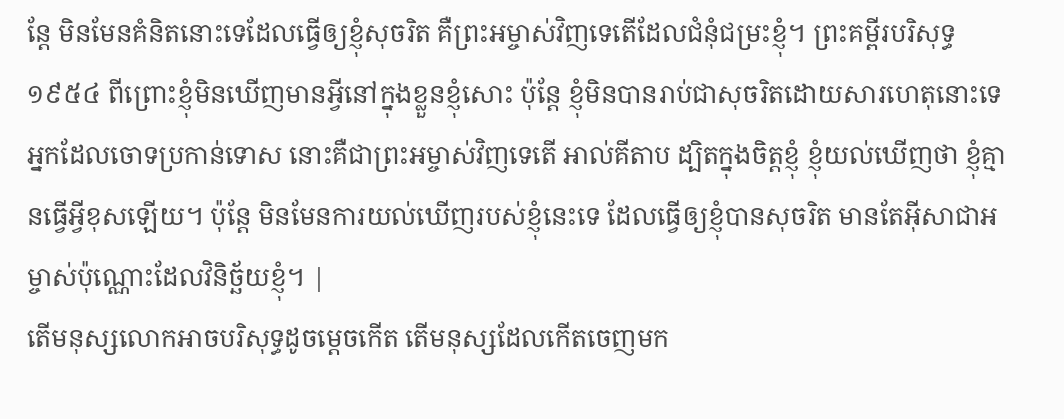ន្តែ មិនមែនគំនិតនោះទេដែលធ្វើឲ្យខ្ញុំសុចរិត គឺព្រះអម្ចាស់វិញទេតើដែលជំនុំជម្រះខ្ញុំ។ ព្រះគម្ពីរបរិសុទ្ធ ១៩៥៤ ពីព្រោះខ្ញុំមិនឃើញមានអ្វីនៅក្នុងខ្លួនខ្ញុំសោះ ប៉ុន្តែ ខ្ញុំមិនបានរាប់ជាសុចរិតដោយសារហេតុនោះទេ អ្នកដែលចោទប្រកាន់ទោស នោះគឺជាព្រះអម្ចាស់វិញទេតើ អាល់គីតាប ដ្បិតក្នុងចិត្ដខ្ញុំ ខ្ញុំយល់ឃើញថា ខ្ញុំគ្មានធ្វើអ្វីខុសឡើយ។ ប៉ុន្ដែ មិនមែនការយល់ឃើញរបស់ខ្ញុំនេះទេ ដែលធ្វើឲ្យខ្ញុំបានសុចរិត មានតែអ៊ីសាជាអម្ចាស់ប៉ុណ្ណោះដែលវិនិច្ឆ័យខ្ញុំ។ |
តើមនុស្សលោកអាចបរិសុទ្ធដូចម្ដេចកើត តើមនុស្សដែលកើតចេញមក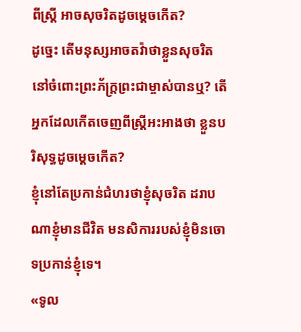ពីស្ត្រី អាចសុចរិតដូចម្ដេចកើត?
ដូច្នេះ តើមនុស្សអាចតវ៉ាថាខ្លួនសុចរិត នៅចំពោះព្រះភ័ក្ត្រព្រះជាម្ចាស់បានឬ? តើអ្នកដែលកើតចេញពីស្ត្រីអះអាងថា ខ្លួនបរិសុទ្ធដូចម្ដេចកើត?
ខ្ញុំនៅតែប្រកាន់ជំហរថាខ្ញុំសុចរិត ដរាបណាខ្ញុំមានជីវិត មនសិការរបស់ខ្ញុំមិនចោទប្រកាន់ខ្ញុំទេ។
«ទូល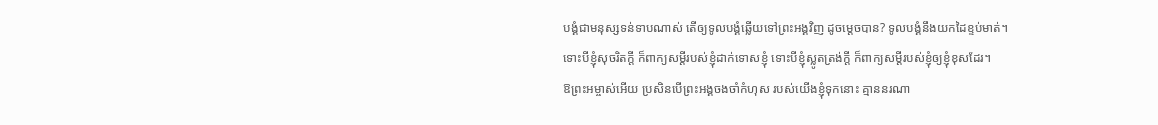បង្គំជាមនុស្សទន់ទាបណាស់ តើឲ្យទូលបង្គំឆ្លើយទៅព្រះអង្គវិញ ដូចម្ដេចបាន? ទូលបង្គំនឹងយកដៃខ្ទប់មាត់។
ទោះបីខ្ញុំសុចរិតក្ដី ក៏ពាក្យសម្ដីរបស់ខ្ញុំដាក់ទោសខ្ញុំ ទោះបីខ្ញុំស្លូតត្រង់ក្ដី ក៏ពាក្យសម្ដីរបស់ខ្ញុំឲ្យខ្ញុំខុសដែរ។
ឱព្រះអម្ចាស់អើយ ប្រសិនបើព្រះអង្គចងចាំកំហុស របស់យើងខ្ញុំទុកនោះ គ្មាននរណា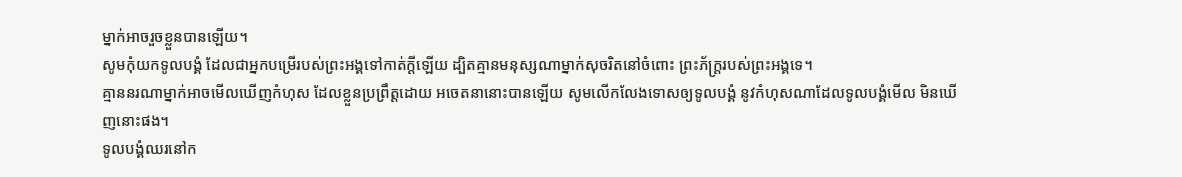ម្នាក់អាចរួចខ្លួនបានឡើយ។
សូមកុំយកទូលបង្គំ ដែលជាអ្នកបម្រើរបស់ព្រះអង្គទៅកាត់ក្ដីឡើយ ដ្បិតគ្មានមនុស្សណាម្នាក់សុចរិតនៅចំពោះ ព្រះភ័ក្ត្ររបស់ព្រះអង្គទេ។
គ្មាននរណាម្នាក់អាចមើលឃើញកំហុស ដែលខ្លួនប្រព្រឹត្តដោយ អចេតនានោះបានឡើយ សូមលើកលែងទោសឲ្យទូលបង្គំ នូវកំហុសណាដែលទូលបង្គំមើល មិនឃើញនោះផង។
ទូលបង្គំឈរនៅក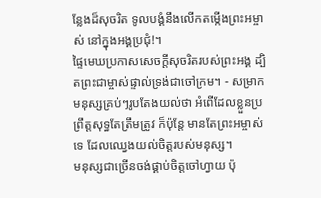ន្លែងដ៏សុចរិត ទូលបង្គំនឹងលើកតម្កើងព្រះអម្ចាស់ នៅក្នុងអង្គប្រជុំ!។
ផ្ទៃមេឃប្រកាសសេចក្ដីសុចរិតរបស់ព្រះអង្គ ដ្បិតព្រះជាម្ចាស់ផ្ទាល់ទ្រង់ជាចៅក្រម។ - សម្រាក
មនុស្សគ្រប់ៗរូបតែងយល់ថា អំពើដែលខ្លួនប្រព្រឹត្តសុទ្ធតែត្រឹមត្រូវ ក៏ប៉ុន្តែ មានតែព្រះអម្ចាស់ទេ ដែលឈ្វេងយល់ចិត្តរបស់មនុស្ស។
មនុស្សជាច្រើនចង់ផ្គាប់ចិត្តចៅហ្វាយ ប៉ុ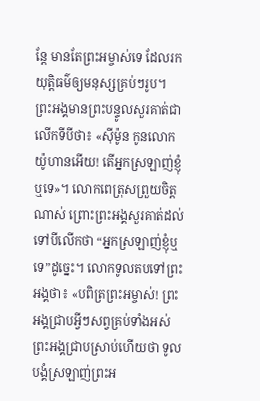ន្តែ មានតែព្រះអម្ចាស់ទេ ដែលរកយុត្តិធម៌ឲ្យមនុស្សគ្រប់ៗរូប។
ព្រះអង្គមានព្រះបន្ទូលសួរគាត់ជាលើកទីបីថា៖ «ស៊ីម៉ូន កូនលោកយ៉ូហានអើយ! តើអ្នកស្រឡាញ់ខ្ញុំឬទេ»។ លោកពេត្រុសព្រួយចិត្តណាស់ ព្រោះព្រះអង្គសួរគាត់ដល់ទៅបីលើកថា “អ្នកស្រឡាញ់ខ្ញុំឬទេ”ដូច្នេះ។ លោកទូលតបទៅព្រះអង្គថា៖ «បពិត្រព្រះអម្ចាស់! ព្រះអង្គជ្រាបអ្វីៗសព្វគ្រប់ទាំងអស់ ព្រះអង្គជ្រាបស្រាប់ហើយថា ទូលបង្គំស្រឡាញ់ព្រះអ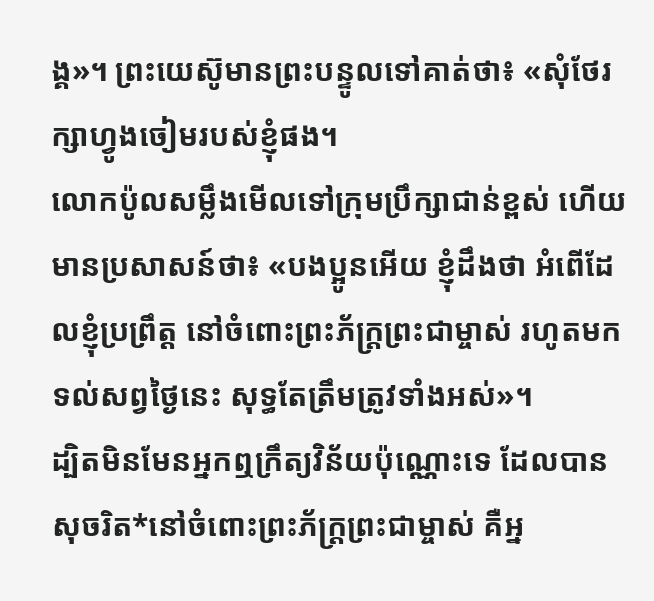ង្គ»។ ព្រះយេស៊ូមានព្រះបន្ទូលទៅគាត់ថា៖ «សុំថែរក្សាហ្វូងចៀមរបស់ខ្ញុំផង។
លោកប៉ូលសម្លឹងមើលទៅក្រុមប្រឹក្សាជាន់ខ្ពស់ ហើយមានប្រសាសន៍ថា៖ «បងប្អូនអើយ ខ្ញុំដឹងថា អំពើដែលខ្ញុំប្រព្រឹត្ត នៅចំពោះព្រះភ័ក្ត្រព្រះជាម្ចាស់ រហូតមកទល់សព្វថ្ងៃនេះ សុទ្ធតែត្រឹមត្រូវទាំងអស់»។
ដ្បិតមិនមែនអ្នកឮក្រឹត្យវិន័យប៉ុណ្ណោះទេ ដែលបានសុចរិត*នៅចំពោះព្រះភ័ក្ត្រព្រះជាម្ចាស់ គឺអ្ន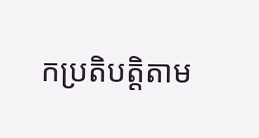កប្រតិបត្តិតាម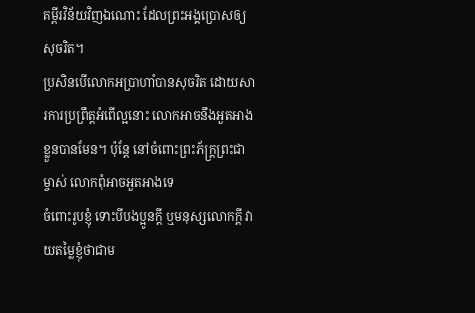គម្ពីរវិន័យវិញឯណោះ ដែលព្រះអង្គប្រោសឲ្យសុចរិត។
ប្រសិនបើលោកអប្រាហាំបានសុចរិត ដោយសារការប្រព្រឹត្តអំពើល្អនោះ លោកអាចនឹងអួតអាងខ្លួនបានមែន។ ប៉ុន្តែ នៅចំពោះព្រះភ័ក្ត្រព្រះជាម្ចាស់ លោកពុំអាចអួតអាងទេ
ចំពោះរូបខ្ញុំ ទោះបីបងប្អូនក្ដី ឬមនុស្សលោកក្ដី វាយតម្លៃខ្ញុំថាជាម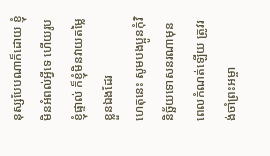នុស្សបែបណាក៏ដោយ ខ្ញុំមិនអំពល់អ្វីទេ ហើយរូបខ្ញុំផ្ទាល់ ក៏ខ្ញុំមិនវាយតម្លៃខ្លួនឯងដែរ
ហេតុនេះ សូមបងប្អូនកុំវិនិច្ឆ័យទោសនរណាមុនពេលកំណត់ឡើយ ត្រូវរង់ចាំព្រះអម្ចា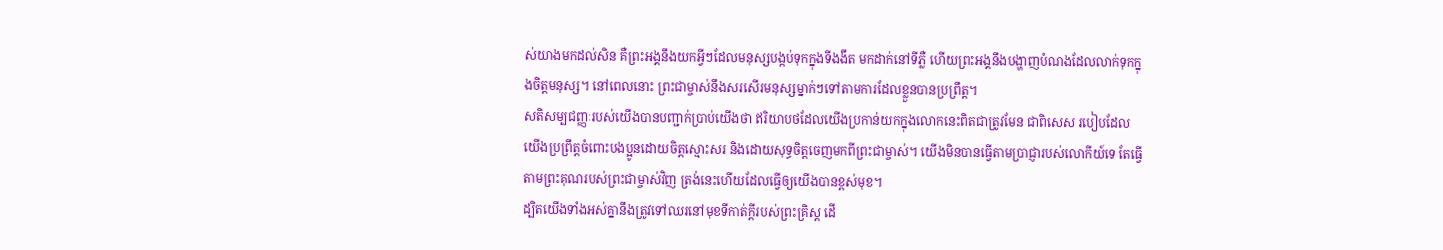ស់យាងមកដល់សិន គឺព្រះអង្គនឹងយកអ្វីៗដែលមនុស្សបង្កប់ទុកក្នុងទីងងឹត មកដាក់នៅទីភ្លឺ ហើយព្រះអង្គនឹងបង្ហាញបំណងដែលលាក់ទុកក្នុងចិត្តមនុស្ស។ នៅពេលនោះ ព្រះជាម្ចាស់នឹងសរសើរមនុស្សម្នាក់ៗទៅតាមការដែលខ្លួនបានប្រព្រឹត្ត។
សតិសម្បជញ្ញៈរបស់យើងបានបញ្ជាក់ប្រាប់យើងថា ឥរិយាបថដែលយើងប្រកាន់យកក្នុងលោកនេះពិតជាត្រូវមែន ជាពិសេស របៀបដែលយើងប្រព្រឹត្តចំពោះបងប្អូនដោយចិត្តស្មោះសរ និងដោយសុទ្ធចិត្តចេញមកពីព្រះជាម្ចាស់។ យើងមិនបានធ្វើតាមប្រាជ្ញារបស់លោកីយ៍ទេ តែធ្វើតាមព្រះគុណរបស់ព្រះជាម្ចាស់វិញ ត្រង់នេះហើយដែលធ្វើឲ្យយើងបានខ្ពស់មុខ។
ដ្បិតយើងទាំងអស់គ្នានឹងត្រូវទៅឈរនៅមុខទីកាត់ក្ដីរបស់ព្រះគ្រិស្ត ដើ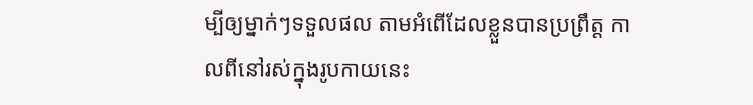ម្បីឲ្យម្នាក់ៗទទួលផល តាមអំពើដែលខ្លួនបានប្រព្រឹត្ត កាលពីនៅរស់ក្នុងរូបកាយនេះ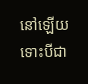នៅឡើយ ទោះបីជា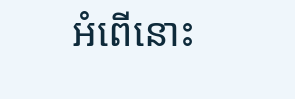អំពើនោះ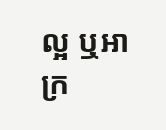ល្អ ឬអាក្រ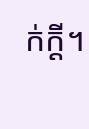ក់ក្ដី។